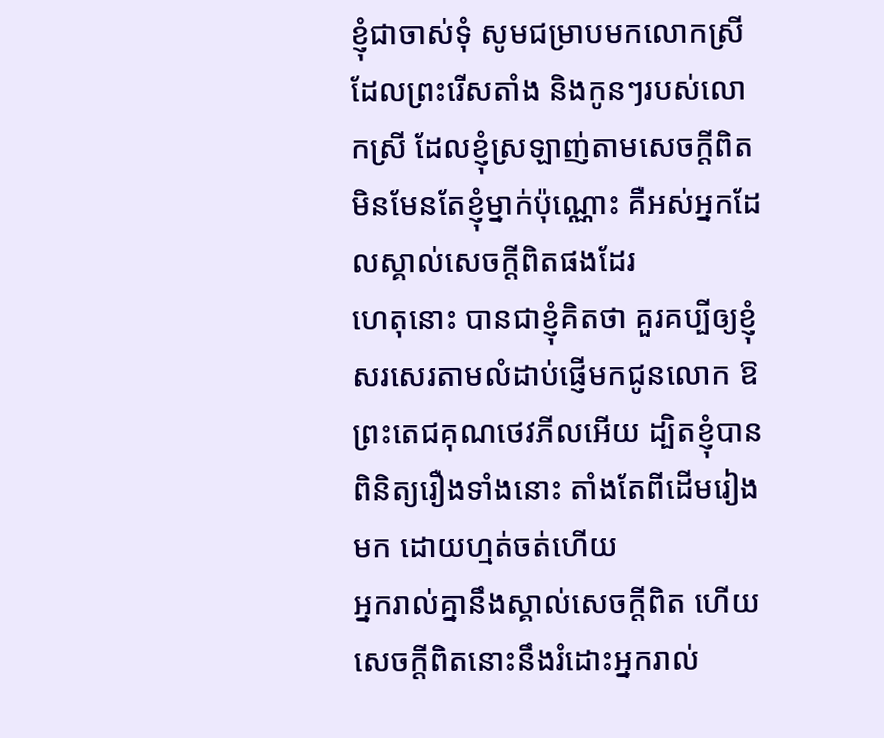ខ្ញុំជាចាស់ទុំ សូមជម្រាបមកលោកស្រីដែលព្រះរើសតាំង និងកូនៗរបស់លោកស្រី ដែលខ្ញុំស្រឡាញ់តាមសេចក្ដីពិត មិនមែនតែខ្ញុំម្នាក់ប៉ុណ្ណោះ គឺអស់អ្នកដែលស្គាល់សេចក្ដីពិតផងដែរ
ហេតុនោះ បានជាខ្ញុំគិតថា គួរគប្បីឲ្យខ្ញុំសរសេរតាមលំដាប់ផ្ញើមកជូនលោក ឱព្រះតេជគុណថេវភីលអើយ ដ្បិតខ្ញុំបានពិនិត្យរឿងទាំងនោះ តាំងតែពីដើមរៀងមក ដោយហ្មត់ចត់ហើយ
អ្នករាល់គ្នានឹងស្គាល់សេចក្តីពិត ហើយសេចក្តីពិតនោះនឹងរំដោះអ្នករាល់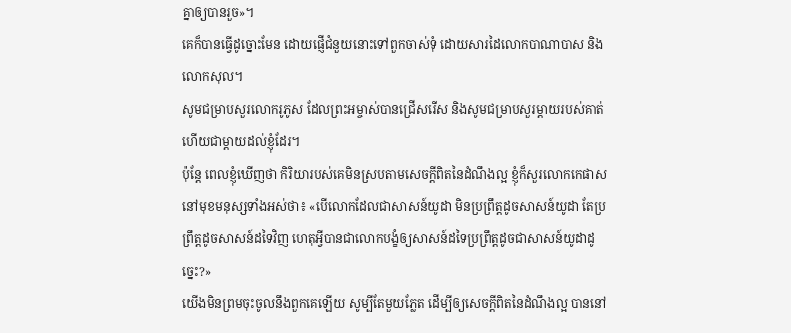គ្នាឲ្យបានរួច»។
គេក៏បានធ្វើដូច្នោះមែន ដោយផ្ញើជំនួយនោះទៅពួកចាស់ទុំ ដោយសារដៃលោកបាណាបាស និងលោកសុល។
សូមជម្រាបសួរលោករូភូស ដែលព្រះអម្ចាស់បានជ្រើសរើស និងសូមជម្រាបសួរម្តាយរបស់គាត់ ហើយជាម្តាយដល់ខ្ញុំដែរ។
ប៉ុន្តែ ពេលខ្ញុំឃើញថា កិរិយារបស់គេមិនស្របតាមសេចក្ដីពិតនៃដំណឹងល្អ ខ្ញុំក៏សួរលោកកេផាសនៅមុខមនុស្សទាំងអស់ថា៖ «បើលោកដែលជាសាសន៍យូដា មិនប្រព្រឹត្តដូចសាសន៍យូដា តែប្រព្រឹត្តដូចសាសន៍ដទៃវិញ ហេតុអ្វីបានជាលោកបង្ខំឲ្យសាសន៍ដទៃប្រព្រឹត្តដូចជាសាសន៍យូដាដូច្នេះ?»
យើងមិនព្រមចុះចូលនឹងពួកគេឡើយ សូម្បីតែមួយភ្លែត ដើម្បីឲ្យសេចក្ដីពិតនៃដំណឹងល្អ បាននៅ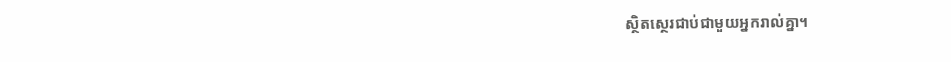ស្ថិតស្ថេរជាប់ជាមួយអ្នករាល់គ្នា។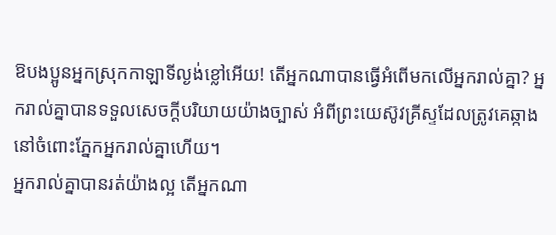ឱបងប្អូនអ្នកស្រុកកាឡាទីល្ងង់ខ្លៅអើយ! តើអ្នកណាបានធ្វើអំពើមកលើអ្នករាល់គ្នា? អ្នករាល់គ្នាបានទទួលសេចក្ដីបរិយាយយ៉ាងច្បាស់ អំពីព្រះយេស៊ូវគ្រីស្ទដែលត្រូវគេឆ្កាង នៅចំពោះភ្នែកអ្នករាល់គ្នាហើយ។
អ្នករាល់គ្នាបានរត់យ៉ាងល្អ តើអ្នកណា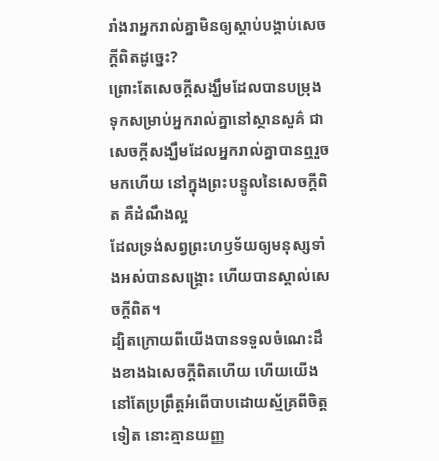រាំងរាអ្នករាល់គ្នាមិនឲ្យស្តាប់បង្គាប់សេចក្ដីពិតដូច្នេះ?
ព្រោះតែសេចក្តីសង្ឃឹមដែលបានបម្រុងទុកសម្រាប់អ្នករាល់គ្នានៅស្ថានសួគ៌ ជាសេចក្តីសង្ឃឹមដែលអ្នករាល់គ្នាបានឮរួចមកហើយ នៅក្នុងព្រះបន្ទូលនៃសេចក្ដីពិត គឺដំណឹងល្អ
ដែលទ្រង់សព្វព្រះហឫទ័យឲ្យមនុស្សទាំងអស់បានសង្គ្រោះ ហើយបានស្គាល់សេចក្ដីពិត។
ដ្បិតក្រោយពីយើងបានទទួលចំណេះដឹងខាងឯសេចក្ដីពិតហើយ ហើយយើងនៅតែប្រព្រឹត្តអំពើបាបដោយស្ម័គ្រពីចិត្តទៀត នោះគ្មានយញ្ញ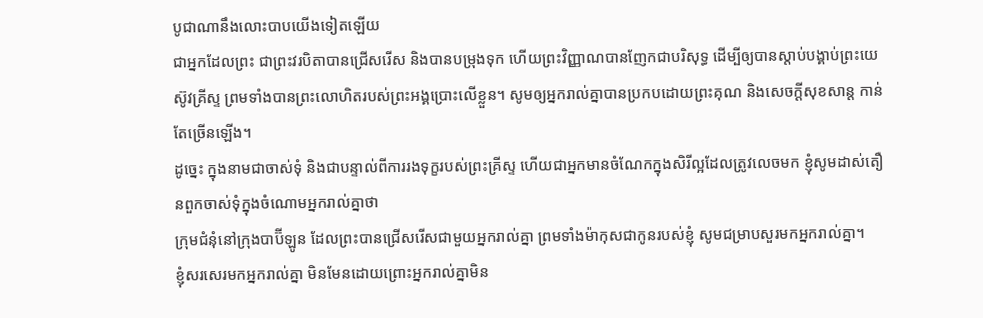បូជាណានឹងលោះបាបយើងទៀតឡើយ
ជាអ្នកដែលព្រះ ជាព្រះវរបិតាបានជ្រើសរើស និងបានបម្រុងទុក ហើយព្រះវិញ្ញាណបានញែកជាបរិសុទ្ធ ដើម្បីឲ្យបានស្តាប់បង្គាប់ព្រះយេស៊ូវគ្រីស្ទ ព្រមទាំងបានព្រះលោហិតរបស់ព្រះអង្គប្រោះលើខ្លួន។ សូមឲ្យអ្នករាល់គ្នាបានប្រកបដោយព្រះគុណ និងសេចក្តីសុខសាន្ត កាន់តែច្រើនឡើង។
ដូច្នេះ ក្នុងនាមជាចាស់ទុំ និងជាបន្ទាល់ពីការរងទុក្ខរបស់ព្រះគ្រីស្ទ ហើយជាអ្នកមានចំណែកក្នុងសិរីល្អដែលត្រូវលេចមក ខ្ញុំសូមដាស់តឿនពួកចាស់ទុំក្នុងចំណោមអ្នករាល់គ្នាថា
ក្រុមជំនុំនៅក្រុងបាប៊ីឡូន ដែលព្រះបានជ្រើសរើសជាមួយអ្នករាល់គ្នា ព្រមទាំងម៉ាកុសជាកូនរបស់ខ្ញុំ សូមជម្រាបសួរមកអ្នករាល់គ្នា។
ខ្ញុំសរសេរមកអ្នករាល់គ្នា មិនមែនដោយព្រោះអ្នករាល់គ្នាមិន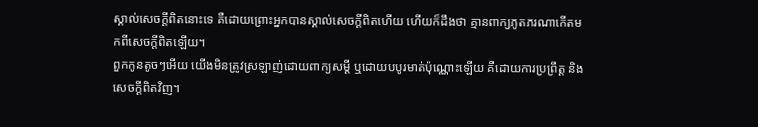ស្គាល់សេចក្ដីពិតនោះទេ គឺដោយព្រោះអ្នកបានស្គាល់សេចក្ដីពិតហើយ ហើយក៏ដឹងថា គ្មានពាក្យភូតភរណាកើតមកពីសេចក្ដីពិតឡើយ។
ពួកកូនតូចៗអើយ យើងមិនត្រូវស្រឡាញ់ដោយពាក្យសម្ដី ឬដោយបបូរមាត់ប៉ុណ្ណោះឡើយ គឺដោយការប្រព្រឹត្ត និងសេចក្ដីពិតវិញ។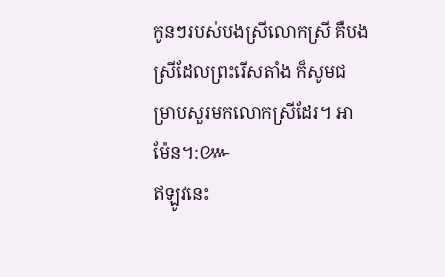កូនៗរបស់បងស្រីលោកស្រី គឺបងស្រីដែលព្រះរើសតាំង ក៏សូមជម្រាបសួរមកលោកស្រីដែរ។ អាម៉ែន។:៚
ឥឡូវនេះ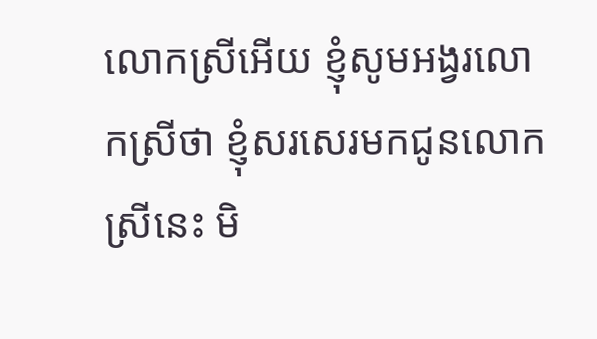លោកស្រីអើយ ខ្ញុំសូមអង្វរលោកស្រីថា ខ្ញុំសរសេរមកជូនលោកស្រីនេះ មិ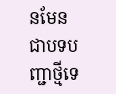នមែនជាបទបញ្ជាថ្មីទេ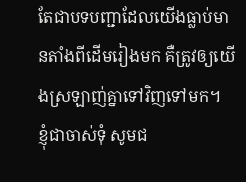តែជាបទបញ្ជាដែលយើងធ្លាប់មានតាំងពីដើមរៀងមក គឺត្រូវឲ្យយើងស្រឡាញ់គ្នាទៅវិញទៅមក។
ខ្ញុំជាចាស់ទុំ សូមជ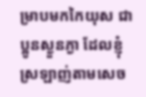ម្រាបមកកៃយុស ជាប្អូនស្ងួនភ្ងា ដែលខ្ញុំស្រឡាញ់តាមសេច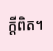ក្ដីពិត។